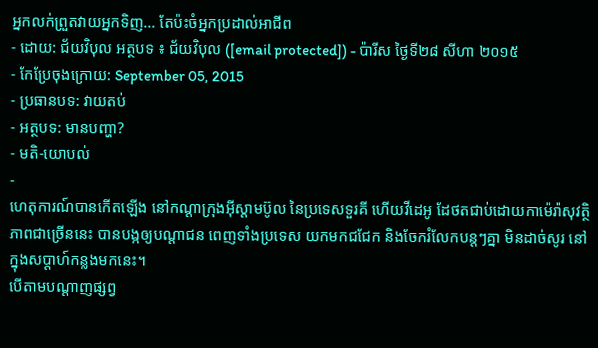អ្នកលក់ព្រួតវាយអ្នកទិញ... តែប៉ះចំអ្នកប្រដាល់អាជីព
- ដោយ: ជ័យវិបុល អត្ថបទ ៖ ជ័យវិបុល ([email protected]) - ប៉ារីស ថ្ងៃទី២៨ សីហា ២០១៥
- កែប្រែចុងក្រោយ: September 05, 2015
- ប្រធានបទ: វាយតប់
- អត្ថបទ: មានបញ្ហា?
- មតិ-យោបល់
-
ហេតុការណ៍បានកើតឡើង នៅកណ្ដាក្រុងអ៊ីស្តាមប៊ូល នៃប្រទេសទួរគី ហើយវីដេអូ ដែថតជាប់ដោយកាម៉េរ៉ាសុវត្ថិភាពជាច្រើននេះ បានបង្កឲ្យបណ្ដាជន ពេញទាំងប្រទេស យកមកជជែក និងចែករំលែកបន្តៗគ្នា មិនដាច់សូរ នៅក្នុងសប្ដាហ៍កន្លងមកនេះ។
បើតាមបណ្ដាញផ្សព្វ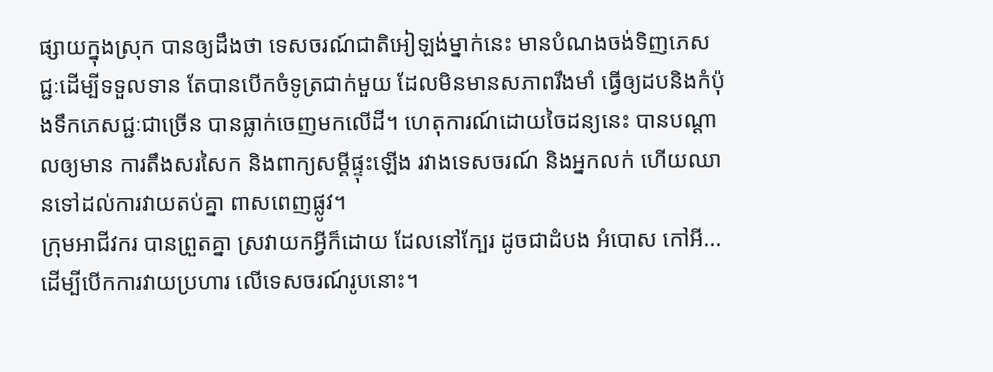ផ្សាយក្នុងស្រុក បានឲ្យដឹងថា ទេសចរណ៍ជាតិអៀឡង់ម្នាក់នេះ មានបំណងចង់ទិញភេសជ្ជៈដើម្បីទទួលទាន តែបានបើកចំទូត្រជាក់មួយ ដែលមិនមានសភាពរឹងមាំ ធ្វើឲ្យដបនិងកំប៉ុងទឹកភេសជ្ជៈជាច្រើន បានធ្លាក់ចេញមកលើដី។ ហេតុការណ៍ដោយចៃដន្យនេះ បានបណ្ដាលឲ្យមាន ការតឹងសរសៃក និងពាក្យសម្ដីផ្ទុះឡើង រវាងទេសចរណ៍ និងអ្នកលក់ ហើយឈានទៅដល់ការវាយតប់គ្នា ពាសពេញផ្លូវ។
ក្រុមអាជីវករ បានព្រួតគ្នា ស្រវាយកអ្វីក៏ដោយ ដែលនៅក្បែរ ដូចជាដំបង អំបោស កៅអី... ដើម្បីបើកការវាយប្រហារ លើទេសចរណ៍រូបនោះ។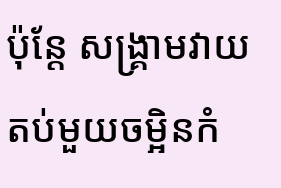ប៉ុន្តែ សង្គ្រាមវាយតប់មួយចម្អិនកំ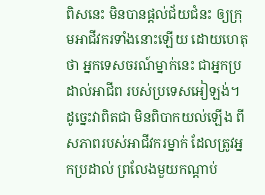ពិសនេះ មិនបានផ្ដល់ជ័យជំនះ ឲ្យក្រុមអាជីវករទាំងនោះឡើយ ដោយហេតុថា អ្នកទេសចរណ៍ម្នាក់នេះ ជាអ្នកប្រដាល់អាជីព របស់ប្រទេសអៀឡង់។ ដូច្នេះវាពិតជា មិនពិបាកយល់ឡើង ពីសភាពរបស់អាជីវករម្នាក់ ដែលត្រូវអ្នកប្រដាល់ ព្រលែងមួយកណ្ដាប់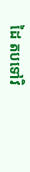ដៃ តបទៅវិ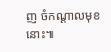ញ ចំកណ្ដាលមុខនោះ៕